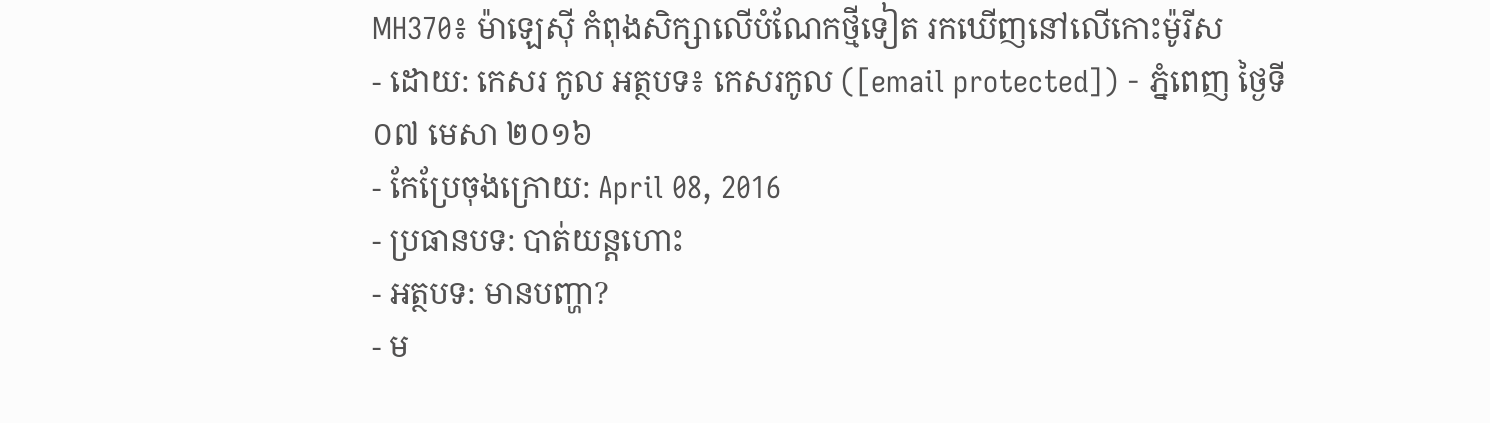MH370៖ ម៉ាឡេស៊ី កំពុងសិក្សាលើបំណែកថ្មីទៀត រកឃើញនៅលើកោះម៉ូរីស
- ដោយ: កេសរ កូល អត្ថបទ៖ កេសរកូល ([email protected]) - ភ្នំពេញ ថ្ងៃទី០៧ មេសា ២០១៦
- កែប្រែចុងក្រោយ: April 08, 2016
- ប្រធានបទ: បាត់យន្ដហោះ
- អត្ថបទ: មានបញ្ហា?
- ម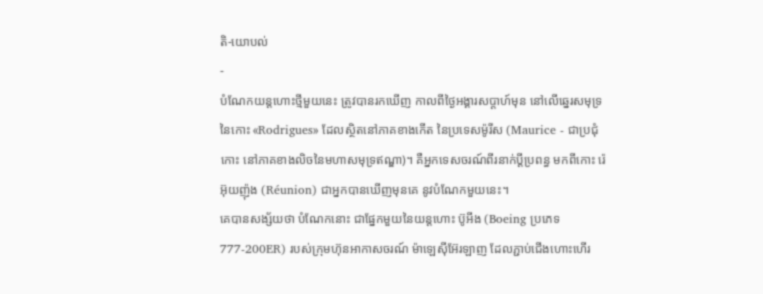តិ-យោបល់
-
បំណែកយន្ដហោះថ្មីមួយនេះ ត្រូវបានរកឃើញ កាលពីថ្ងៃអង្គារសប្ដាហ៍មុន នៅលើឆ្នេរសមុទ្រ នៃកោះ «Rodrigues» ដែលស្ថិតនៅភាគខាងកើត នៃប្រទេសម៉ូរីស (Maurice - ជាប្រជុំកោះ នៅភាគខាងលិចនៃមហាសមុទ្រឥណ្ឌា)។ គឺអ្នកទេសចរណ៍ពីរនាក់ប្ដីប្រពន្ធ មកពីកោះ រ៉េអ៊ុយញ៉ុង (Réunion) ជាអ្នកបានឃើញមុនគេ នូវបំណែកមួយនេះ។
គេបានសង្ស័យថា បំណែកនោះ ជាផ្នែកមួយនៃយន្ដហោះ ប៊ូអីង (Boeing ប្រភេទ 777-200ER) របស់ក្រុមហ៊ុនអាកាសចរណ៍ ម៉ាឡេស៊ីអ៊ែរឡាញ ដែលភ្ជាប់ជើងហោះហើរ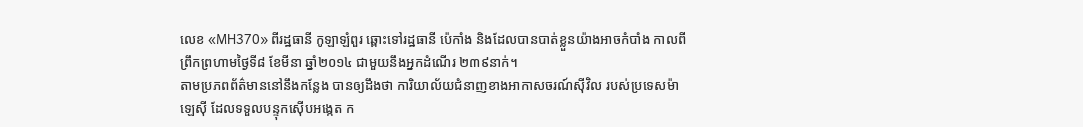លេខ «MH370» ពីរដ្ឋធានី កូឡាឡំពួរ ឆ្ពោះទៅរដ្ឋធានី ប៉េកាំង និងដែលបានបាត់ខ្លួនយ៉ាងអាចកំបាំង កាលពីព្រឹកព្រហាមថ្ងៃទី៨ ខែមីនា ឆ្នាំ២០១៤ ជាមួយនឹងអ្នកដំណើរ ២៣៩នាក់។
តាមប្រភពព័ត៌មាននៅនឹងកន្លែង បានឲ្យដឹងថា ការិយាល័យជំនាញខាងអាកាសចរណ៍ស៊ីវិល របស់ប្រទេសម៉ាឡេស៊ី ដែលទទួលបន្ទុកស៊ើបអង្កេត ក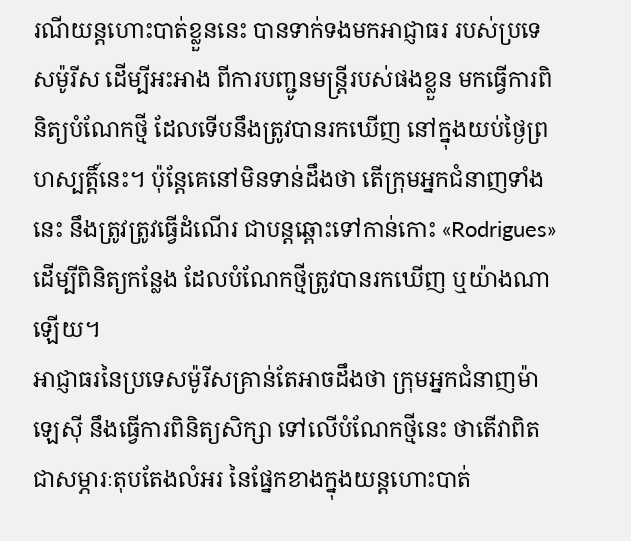រណីយន្ដហោះបាត់ខ្លួននេះ បានទាក់ទងមកអាជ្ញាធរ របស់ប្រទេសម៉ូរីស ដើម្បីអះអាង ពីការបញ្ជូនមន្ត្រីរបស់ផងខ្លួន មកធ្វើការពិនិត្យបំណែកថ្មី ដែលទើបនឹងត្រូវបានរកឃើញ នៅក្នុងយប់ថ្ងៃព្រហស្បត្តិ៍នេះ។ ប៉ុន្តែគេនៅមិនទាន់ដឹងថា តើក្រុមអ្នកជំនាញទាំងនេះ នឹងត្រូវត្រូវធ្វើដំណើរ ជាបន្តឆ្ពោះទៅកាន់កោះ «Rodrigues» ដើម្បីពិនិត្យកន្លែង ដែលបំណែកថ្មីត្រូវបានរកឃើញ ឬយ៉ាងណាឡើយ។
អាជ្ញាធរនៃប្រទេសម៉ូរីសគ្រាន់តែអាចដឹងថា ក្រុមអ្នកជំនាញម៉ាឡេស៊ី នឹងធ្វើការពិនិត្យសិក្សា ទៅលើបំណែកថ្មីនេះ ថាតើវាពិតជាសម្ភារៈតុបតែងលំអរ នៃផ្នែកខាងក្នុងយន្ដហោះបាត់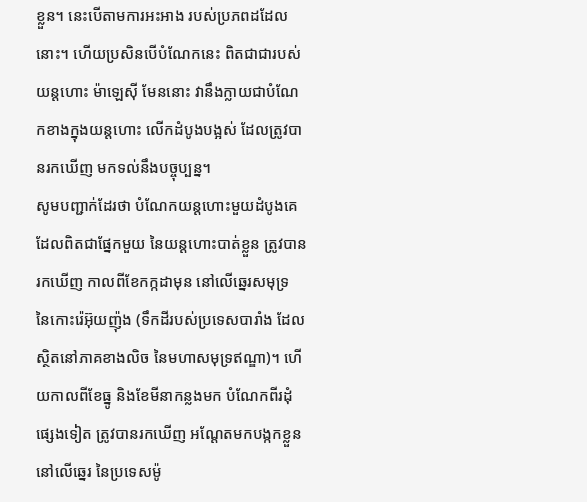ខ្លួន។ នេះបើតាមការអះអាង របស់ប្រភពដដែលនោះ។ ហើយប្រសិនបើបំណែកនេះ ពិតជាជារបស់យន្ដហោះ ម៉ាឡេស៊ី មែននោះ វានឹងក្លាយជាបំណែកខាងក្នុងយន្ដហោះ លើកដំបូងបង្អស់ ដែលត្រូវបានរកឃើញ មកទល់នឹងបច្ចុប្បន្ន។
សូមបញ្ជាក់ដែរថា បំណែកយន្ដហោះមួយដំបូងគេ ដែលពិតជាផ្នែកមួយ នៃយន្ដហោះបាត់ខ្លួន ត្រូវបានរកឃើញ កាលពីខែកក្កដាមុន នៅលើឆ្នេរសមុទ្រ នៃកោះរ៉េអ៊ុយញ៉ុង (ទឹកដីរបស់ប្រទេសបារាំង ដែលស្ថិតនៅភាគខាងលិច នៃមហាសមុទ្រឥណ្ឌា)។ ហើយកាលពីខែធ្នូ និងខែមីនាកន្លងមក បំណែកពីរដុំផ្សេងទៀត ត្រូវបានរកឃើញ អណ្ដែតមកបង្កកខ្លួន នៅលើឆ្នេរ នៃប្រទេសម៉ូ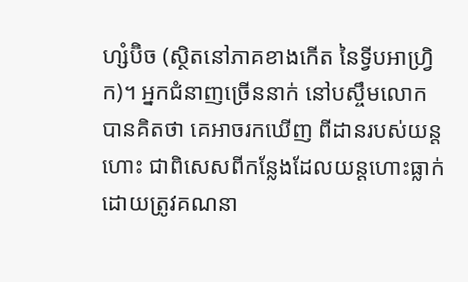ហ្សំប៊ិច (ស្ថិតនៅភាគខាងកើត នៃទ្វីបអាហ្វ្រិក)។ អ្នកជំនាញច្រើននាក់ នៅបស្ចឹមលោកបានគិតថា គេអាចរកឃើញ ពីដានរបស់យន្ដហោះ ជាពិសេសពីកន្លែងដែលយន្ដហោះធ្លាក់ ដោយត្រូវគណនា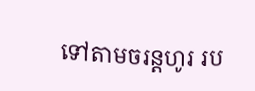ទៅតាមចរន្តហូរ រប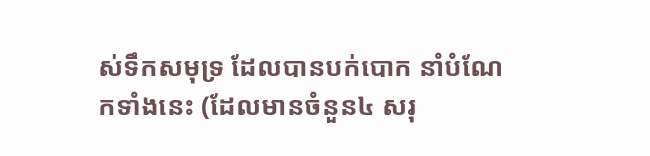ស់ទឹកសមុទ្រ ដែលបានបក់បោក នាំបំណែកទាំងនេះ (ដែលមានចំនួន៤ សរុ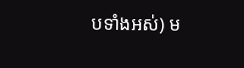បទាំងអស់) ម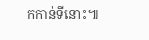កកាន់ទីនោះ៕